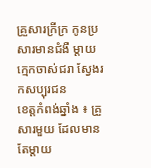គ្រួសារក្រីក្រ កូនប្រសារមានជំងឺ ម្តាយក្មេកចាស់ជរា ស្វែងរកសប្បុរជន
ខេត្តកំពង់ឆ្នាំង ៖ គ្រួសារមួយ ដែលមានតែម្តាយ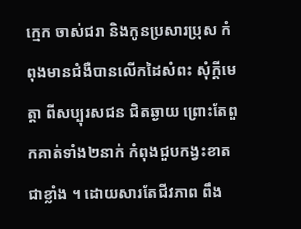ក្មេក ចាស់ជរា និងកូនប្រសារប្រុស កំពុងមានជំងឺបានលើកដៃសំពះ សុំក្តីមេត្តា ពីសប្បុរសជន ជិតឆ្ងាយ ព្រោះតែពួកគាត់ទាំង២នាក់ កំពុងជួបកង្វះខាតជាខ្លាំង ។ ដោយសារតែជីវភាព ពឹង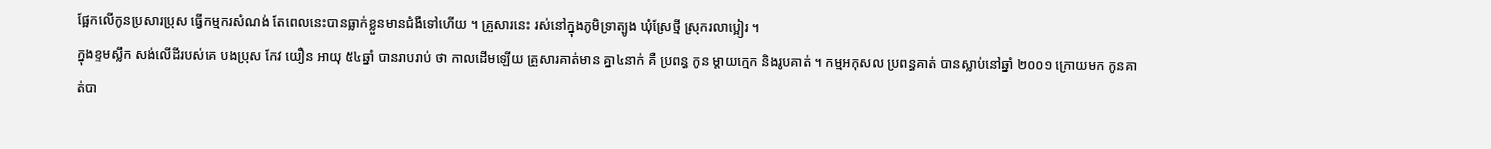ផ្អែកលើកូនប្រសារប្រុស ធ្វើកម្មករសំណង់ តែពេលនេះបានធ្លាក់ខ្លួនមានជំងឺទៅហើយ ។ គ្រួសារនេះ រស់នៅក្នុងភូមិទ្រាត្បូង ឃុំស្រែថ្មី ស្រុករលាប្អៀរ ។
ក្នុងខ្ទមស្លឹក សង់លើដីរបស់គេ បងប្រុស កែវ យឿន អាយុ ៥៤ឆ្នាំ បានរាបរាប់ ថា កាលដើមឡើយ គ្រួសារគាត់មាន គ្នា៤នាក់ គឺ ប្រពន្ធ កូន ម្តាយក្មេក និងរូបគាត់ ។ កម្មអកុសល ប្រពន្ធគាត់ បានស្លាប់នៅឆ្នាំ ២០០១ ក្រោយមក កូនគាត់បា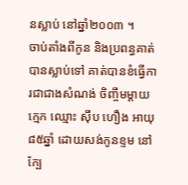នស្លាប់ នៅឆ្នាំ២០០៣ ។
ចាប់តាំងពីកូន និងប្រពន្ធគាត់បានស្លាប់ទៅ គាត់បានខំធ្វើការជាជាងសំណង់ ចិញ្ចឹមម្តាយក្មេក ឈ្មោះ ស៊ឹប ហឿង អាយុ៨៥ឆ្នាំ ដោយសង់កូនខ្ទម នៅក្បែ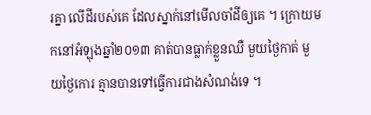រគ្នា លើដីរបស់គេ ដែលស្នាក់នៅមើលចាំដីឲ្យគេ ។ ក្រោយមកនៅអំឡុងឆ្នាំ២០១៣ គាត់បានធ្លាក់ខ្លួនឈឺ មួយថ្ងៃកាត់ មួយថ្ងៃកោរ គ្មានបានទៅធ្វើការជាងសំណង់ទេ ។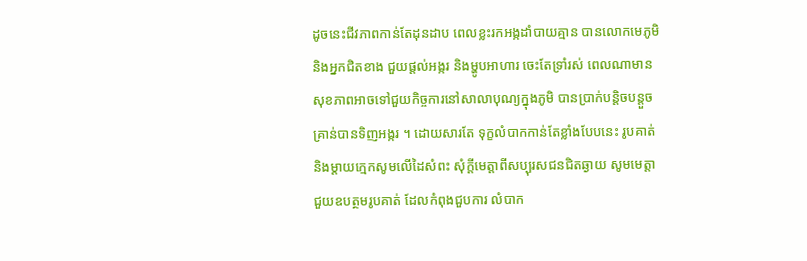ដូចនេះជីវភាពកាន់តែដុនដាប ពេលខ្លះរកអង្កដាំបាយគ្មាន បានលោកមេភូមិ និងអ្នកជិតខាង ជួយផ្តល់អង្ករ និងម្ហូបអាហារ ចេះតែទ្រាំរស់ ពេលណាមានសុខភាពអាចទៅជួយកិច្ចការនៅសាលាបុណ្យក្នុងភូមិ បានប្រាក់បន្តិចបន្តួច គ្រាន់បានទិញអង្ករ ។ ដោយសារតែ ទុក្ខលំបាកកាន់តែខ្លាំងបែបនេះ រូបគាត់ និងម្តាយក្មេកសូមលើដៃសំពះ សុំក្តីមេត្តាពីសប្បុរសជនជិតឆ្ងាយ សូមមេត្តាជួយឧបត្ថមរូបគាត់ ដែលកំពុងជួបការ លំបាក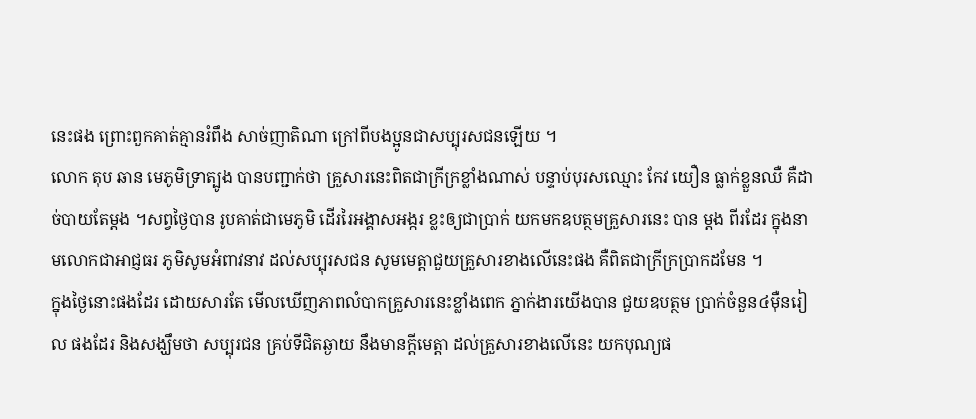នេះផង ព្រោះពួកគាត់គ្មានរំពឹង សាច់ញាតិណា ក្រៅពីបងប្អូនជាសប្បុរសជនឡើយ ។
លោក តុប ឆាន មេភូមិទ្រាត្បូង បានបញ្ជាក់ថា គ្រួសារនេះពិតជាក្រីក្រខ្លាំងណាស់ បន្ទាប់បុរសឈ្មោះ កែវ យឿន ធ្លាក់ខ្លួនឈឺ គឺដាច់បាយតែម្តង ។សព្វថ្ងៃបាន រូបគាត់ជាមេភូមិ ដើររៃអង្គាសអង្ករ ខ្លះឲ្យជាប្រាក់ យកមកឧបត្ថមគ្រួសារនេះ បាន ម្តង ពីរដែរ ក្នុងនាមលោកជាអាជ្ញធរ ភូមិសូមអំពាវនាវ ដល់សប្បុរសជន សូមមេត្តាជួយគ្រួសារខាងលើនេះផង គឺពិតជាក្រីក្រប្រាកដមែន ។
ក្នុងថ្ងៃនោះផងដែរ ដោយសារតែ មើលឃើញភាពលំបាកគ្រួសារនេះខ្លាំងពេក ភ្នាក់ងារយើងបាន ជួយឧបត្ថម ប្រាក់ចំនួន៤ម៉ឺនរៀល ផងដែរ និងសង្ឃឹមថា សប្បុរជន គ្រប់ទីជិតឆ្ងាយ នឹងមានក្តីមេត្តា ដល់គ្រួសារខាងលើនេះ យកបុណ្យផ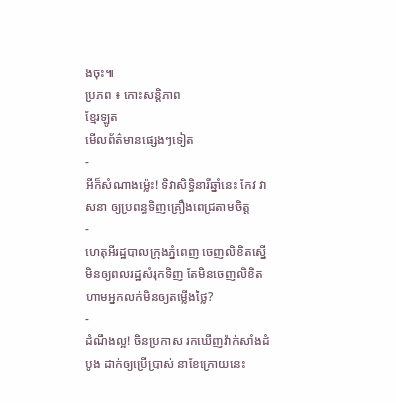ងចុះ៕
ប្រភព ៖ កោះសន្តិភាព
ខ្មែរឡូត
មើលព័ត៌មានផ្សេងៗទៀត
-
អីក៏សំណាងម្ល៉េះ! ទិវាសិទ្ធិនារីឆ្នាំនេះ កែវ វាសនា ឲ្យប្រពន្ធទិញគ្រឿងពេជ្រតាមចិត្ត
-
ហេតុអីរដ្ឋបាលក្រុងភ្នំពេញ ចេញលិខិតស្នើមិនឲ្យពលរដ្ឋសំរុកទិញ តែមិនចេញលិខិតហាមអ្នកលក់មិនឲ្យតម្លើងថ្លៃ?
-
ដំណឹងល្អ! ចិនប្រកាស រកឃើញវ៉ាក់សាំងដំបូង ដាក់ឲ្យប្រើប្រាស់ នាខែក្រោយនេះ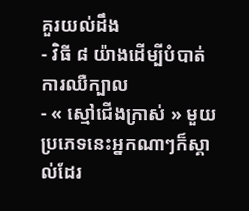គួរយល់ដឹង
- វិធី ៨ យ៉ាងដើម្បីបំបាត់ការឈឺក្បាល
- « ស្មៅជើងក្រាស់ » មួយប្រភេទនេះអ្នកណាៗក៏ស្គាល់ដែរ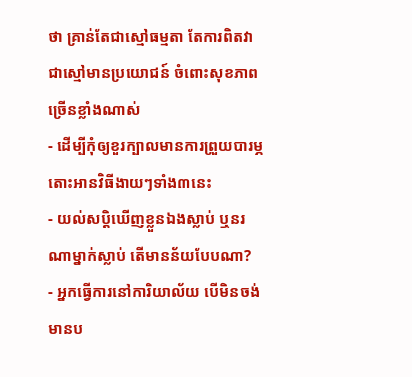ថា គ្រាន់តែជាស្មៅធម្មតា តែការពិតវាជាស្មៅមានប្រយោជន៍ ចំពោះសុខភាពច្រើនខ្លាំងណាស់
- ដើម្បីកុំឲ្យខួរក្បាលមានការព្រួយបារម្ភ តោះអានវិធីងាយៗទាំង៣នេះ
- យល់សប្តិឃើញខ្លួនឯងស្លាប់ ឬនរណាម្នាក់ស្លាប់ តើមានន័យបែបណា?
- អ្នកធ្វើការនៅការិយាល័យ បើមិនចង់មានប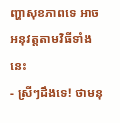ញ្ហាសុខភាពទេ អាចអនុវត្តតាមវិធីទាំងនេះ
- ស្រីៗដឹងទេ! ថាមនុ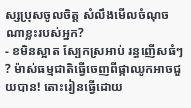ស្សប្រុសចូលចិត្ត សំលឹងមើលចំណុចណាខ្លះរបស់អ្នក?
- ខមិនស្អាត ស្បែកស្រអាប់ រន្ធញើសធំៗ ? ម៉ាស់ធម្មជាតិធ្វើចេញពីផ្កាឈូកអាចជួយបាន! តោះរៀនធ្វើដោយ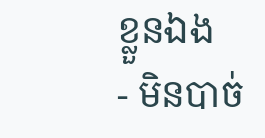ខ្លួនឯង
- មិនបាច់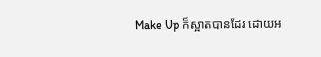Make Up ក៏ស្អាតបានដែរ ដោយអ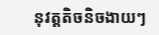នុវត្តតិចនិចងាយៗ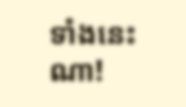ទាំងនេះណា!